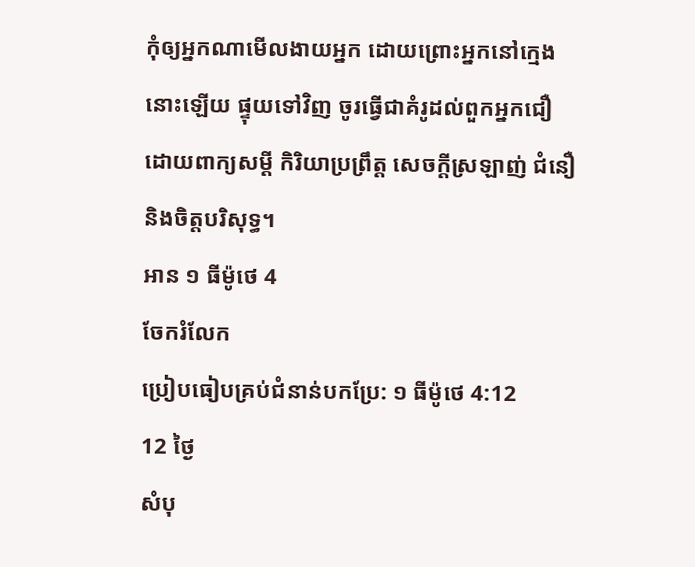កុំឲ្យអ្នកណាមើលងាយអ្នក ដោយព្រោះអ្នកនៅក្មេងនោះឡើយ ផ្ទុយទៅវិញ ចូរធ្វើជាគំរូដល់ពួកអ្នកជឿ ដោយពាក្យសម្ដី កិរិយាប្រព្រឹត្ត សេចក្ដីស្រឡាញ់ ជំនឿ និងចិត្តបរិសុទ្ធ។
អាន ១ ធីម៉ូថេ 4
ចែករំលែក
ប្រៀបធៀបគ្រប់ជំនាន់បកប្រែ: ១ ធីម៉ូថេ 4:12
12 ថ្ងៃ
សំបុ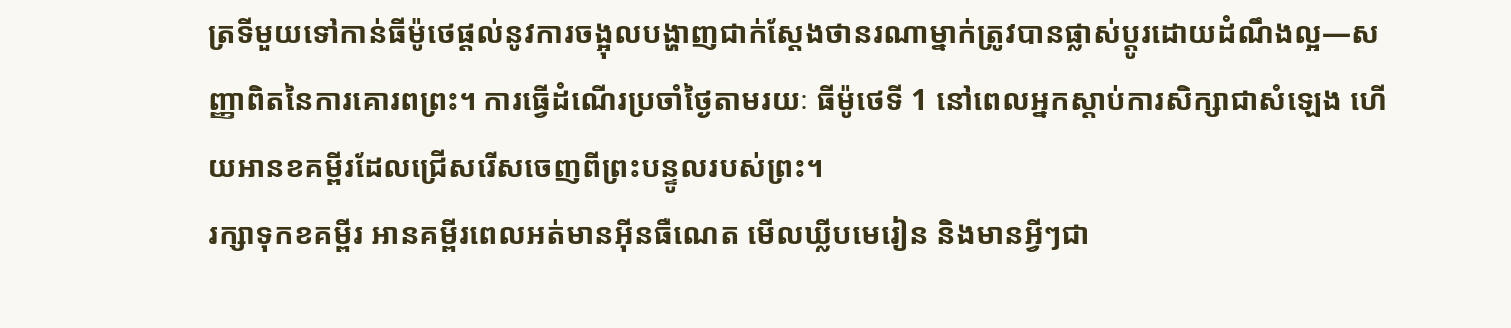ត្រទីមួយទៅកាន់ធីម៉ូថេផ្តល់នូវការចង្អុលបង្ហាញជាក់ស្តែងថានរណាម្នាក់ត្រូវបានផ្លាស់ប្តូរដោយដំណឹងល្អ—សញ្ញាពិតនៃការគោរពព្រះ។ ការធ្វើដំណើរប្រចាំថ្ងៃតាមរយៈ ធីម៉ូថេទី 1 នៅពេលអ្នកស្តាប់ការសិក្សាជាសំឡេង ហើយអានខគម្ពីរដែលជ្រើសរើសចេញពីព្រះបន្ទូលរបស់ព្រះ។
រក្សាទុកខគម្ពីរ អានគម្ពីរពេលអត់មានអ៊ីនធឺណេត មើលឃ្លីបមេរៀន និងមានអ្វីៗជា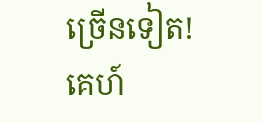ច្រើនទៀត!
គេហ៍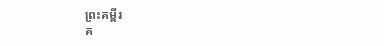ព្រះគម្ពីរ
គ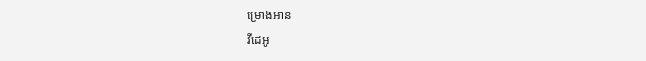ម្រោងអាន
វីដេអូ